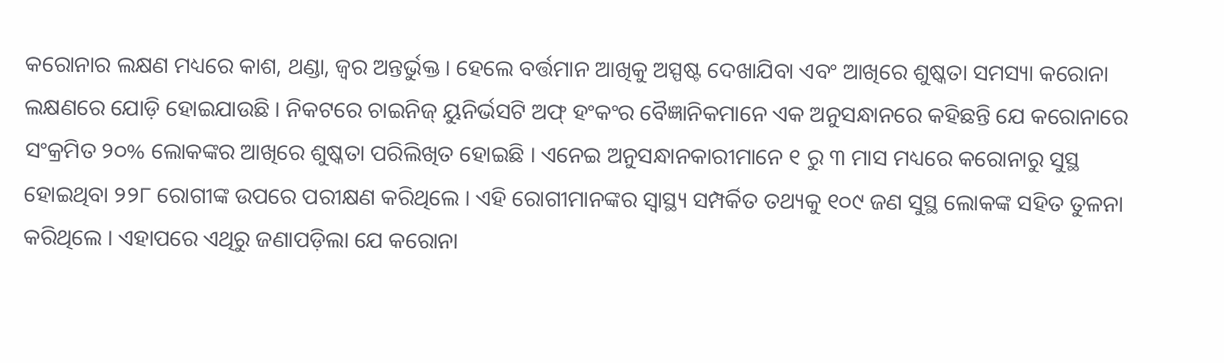କରୋନାର ଲକ୍ଷଣ ମଧ୍ୟରେ କାଶ, ଥଣ୍ଡା, ଜ୍ୱର ଅନ୍ତର୍ଭୁକ୍ତ । ହେଲେ ବର୍ତ୍ତମାନ ଆଖିକୁ ଅସ୍ପଷ୍ଟ ଦେଖାଯିବା ଏବଂ ଆଖିରେ ଶୁଷ୍କତା ସମସ୍ୟା କରୋନା ଲକ୍ଷଣରେ ଯୋଡ଼ି ହୋଇଯାଉଛି । ନିକଟରେ ଚାଇନିଜ୍ ୟୁନିର୍ଭସଟି ଅଫ୍ ହଂକଂର ବୈଜ୍ଞାନିକମାନେ ଏକ ଅନୁସନ୍ଧାନରେ କହିଛନ୍ତି ଯେ କରୋନାରେ ସଂକ୍ରମିତ ୨୦% ଲୋକଙ୍କର ଆଖିରେ ଶୁଷ୍କତା ପରିଲିଖିତ ହୋଇଛି । ଏନେଇ ଅନୁସନ୍ଧାନକାରୀମାନେ ୧ ରୁ ୩ ମାସ ମଧ୍ୟରେ କରୋନାରୁ ସୁସ୍ଥ ହୋଇଥିବା ୨୨୮ ରୋଗୀଙ୍କ ଉପରେ ପରୀକ୍ଷଣ କରିଥିଲେ । ଏହି ରୋଗୀମାନଙ୍କର ସ୍ୱାସ୍ଥ୍ୟ ସମ୍ପର୍କିତ ତଥ୍ୟକୁ ୧୦୯ ଜଣ ସୁସ୍ଥ ଲୋକଙ୍କ ସହିତ ତୁଳନା କରିଥିଲେ । ଏହାପରେ ଏଥିରୁ ଜଣାପଡ଼ିଲା ଯେ କରୋନା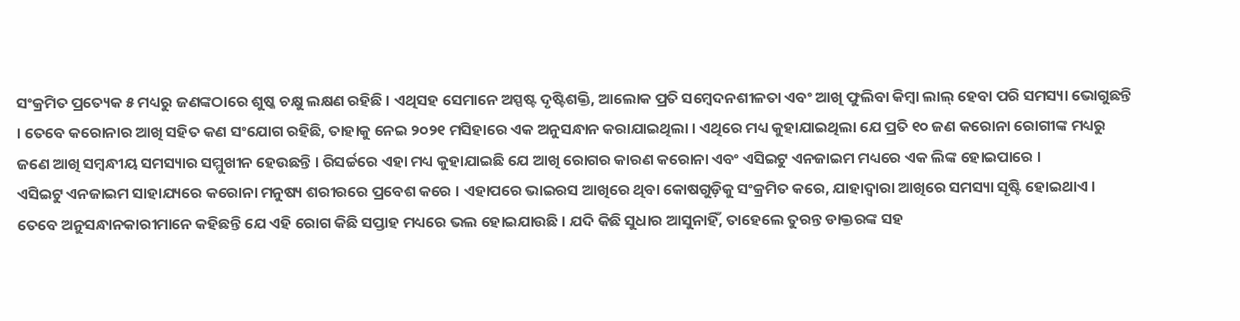ସଂକ୍ରମିତ ପ୍ରତ୍ୟେକ ୫ ମଧ୍ୟରୁ ଜଣଙ୍କଠାରେ ଶୁଷ୍କ ଚକ୍ଷୁ ଲକ୍ଷଣ ରହିଛି । ଏଥିସହ ସେମାନେ ଅସ୍ପଷ୍ଟ ଦୃଷ୍ଟିଶକ୍ତି, ଆଲୋକ ପ୍ରତି ସମ୍ବେଦନଶୀଳତା ଏବଂ ଆଖି ଫୁଲିବା କିମ୍ବା ଲାଲ୍ ହେବା ପରି ସମସ୍ୟା ଭୋଗୁଛନ୍ତି । ତେବେ କରୋନାର ଆଖି ସହିତ କଣ ସଂଯୋଗ ରହିଛି, ତାହାକୁ ନେଇ ୨୦୨୧ ମସିହାରେ ଏକ ଅନୁସନ୍ଧାନ କରାଯାଇଥିଲା । ଏଥିରେ ମଧ୍ୟ କୁହାଯାଇଥିଲା ଯେ ପ୍ରତି ୧୦ ଜଣ କରୋନା ରୋଗୀଙ୍କ ମଧ୍ୟରୁ ଜଣେ ଆଖି ସମ୍ବନ୍ଧୀୟ ସମସ୍ୟାର ସମ୍ମୁଖୀନ ହେଉଛନ୍ତି । ରିସର୍ଚ୍ଚରେ ଏହା ମଧ୍ୟ କୁହାଯାଇଛି ଯେ ଆଖି ରୋଗର କାରଣ କରୋନା ଏବଂ ଏସିଇଟୁ ଏନଜାଇମ ମଧ୍ୟରେ ଏକ ଲିଙ୍କ ହୋଇପାରେ ।
ଏସିଇଟୁ ଏନଜାଇମ ସାହାଯ୍ୟରେ କରୋନା ମନୁଷ୍ୟ ଶରୀରରେ ପ୍ରବେଶ କରେ । ଏହାପରେ ଭାଇରସ ଆଖିରେ ଥିବା କୋଷଗୁଡ଼ିକୁ ସଂକ୍ରମିତ କରେ, ଯାହାଦ୍ୱାରା ଆଖିରେ ସମସ୍ୟା ସୃଷ୍ଟି ହୋଇଥାଏ । ତେବେ ଅନୁସନ୍ଧାନକାରୀମାନେ କହିଛନ୍ତି ଯେ ଏହି ରୋଗ କିଛି ସପ୍ତାହ ମଧ୍ୟରେ ଭଲ ହୋଇଯାଉଛି । ଯଦି କିଛି ସୁଧାର ଆସୁନାହିଁ, ତାହେଲେ ତୁରନ୍ତ ଡାକ୍ତରଙ୍କ ସହ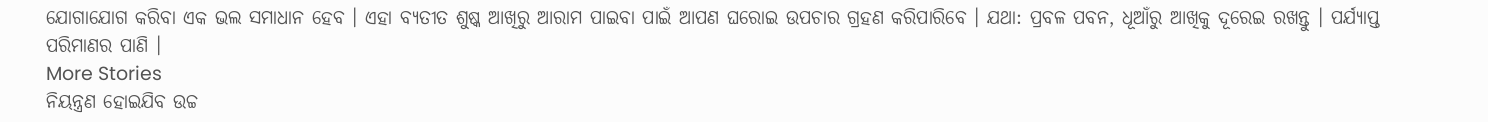ଯୋଗାଯୋଗ କରିବା ଏକ ଭଲ ସମାଧାନ ହେବ । ଏହା ବ୍ୟତୀତ ଶୁଷ୍କ ଆଖିରୁ ଆରାମ ପାଇବା ପାଇଁ ଆପଣ ଘରୋଇ ଉପଚାର ଗ୍ରହଣ କରିପାରିବେ । ଯଥା: ପ୍ରବଳ ପବନ, ଧୂଆଁରୁ ଆଖିକୁ ଦୂରେଇ ରଖନ୍ତୁ । ପର୍ଯ୍ୟାପ୍ତ ପରିମାଣର ପାଣି ।
More Stories
ନିୟନ୍ତ୍ରଣ ହୋଇଯିବ ଉଚ୍ଚ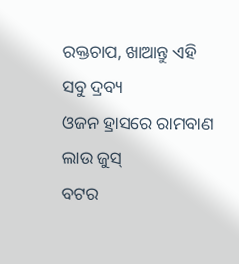ରକ୍ତଚାପ, ଖାଆନ୍ତୁ ଏହି ସବୁ ଦ୍ରବ୍ୟ
ଓଜନ ହ୍ରାସରେ ରାମବାଣ ଲାଉ ଜୁସ୍
ବଟର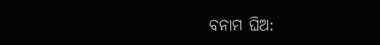ବନାମ ଘିଅ: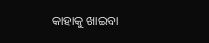କାହାକୁ ଖାଇବା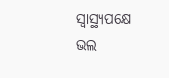ସ୍ବାସ୍ଥ୍ୟପକ୍ଷେ ଭଲ